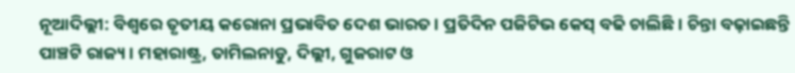ନୂଆଦିଲ୍ଲୀ: ବିଶ୍ୱରେ ତୃତୀୟ କରୋନା ପ୍ରଭାବିତ ଦେଶ ଭାରତ । ପ୍ରତିଦିନ ପଜିଟିଭ କେସ୍ ବଢି ଚାଲିଛି । ଚିନ୍ତା ବଢ଼ାଇଛନ୍ତି ପାଞ୍ଚଟି ରାଜ୍ୟ । ମହାରାଷ୍ଟ୍ର, ତାମିଲନାଡୁ, ଦିଲ୍ଲୀ, ଗୁଜରାଟ ଓ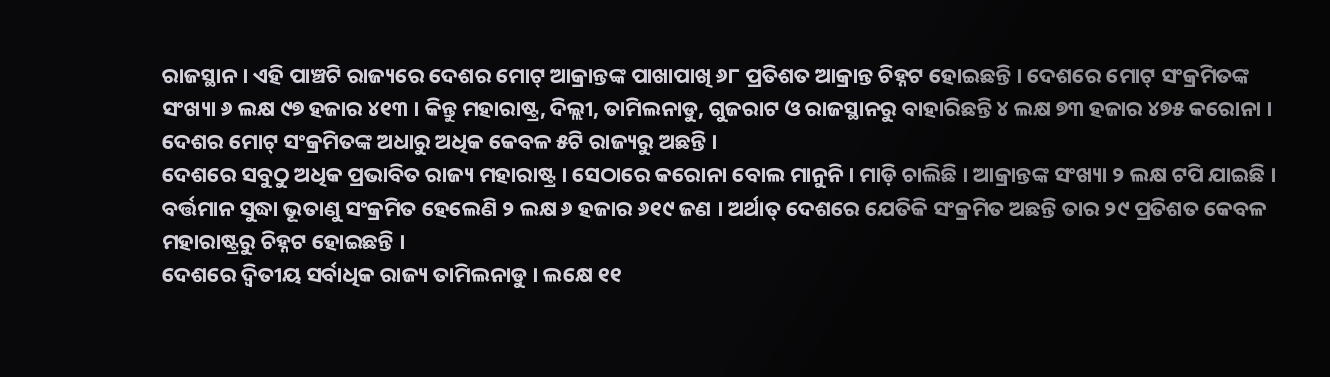ରାଜସ୍ଥାନ । ଏହି ପାଞ୍ଚଟି ରାଜ୍ୟରେ ଦେଶର ମୋଟ୍ ଆକ୍ରାନ୍ତଙ୍କ ପାଖାପାଖି ୬୮ ପ୍ରତିଶତ ଆକ୍ରାନ୍ତ ଚିହ୍ନଟ ହୋଇଛନ୍ତି । ଦେଶରେ ମୋଟ୍ ସଂକ୍ରମିତଙ୍କ ସଂଖ୍ୟା ୬ ଲକ୍ଷ ୯୭ ହଜାର ୪୧୩ । କିନ୍ତୁ ମହାରାଷ୍ଟ୍ର, ଦିଲ୍ଲୀ, ତାମିଲନାଡୁ, ଗୁଜରାଟ ଓ ରାଜସ୍ଥାନରୁ ବାହାରିଛନ୍ତି ୪ ଲକ୍ଷ ୭୩ ହଜାର ୪୭୫ କରୋନା । ଦେଶର ମୋଟ୍ ସଂକ୍ରମିତଙ୍କ ଅଧାରୁ ଅଧିକ କେବଳ ୫ଟି ରାଜ୍ୟରୁ ଅଛନ୍ତି ।
ଦେଶରେ ସବୁଠୁ ଅଧିକ ପ୍ରଭାବିତ ରାଜ୍ୟ ମହାରାଷ୍ଟ୍ର । ସେଠାରେ କରୋନା ବୋଲ ମାନୁନି । ମାଡ଼ି ଚାଲିଛି । ଆକ୍ରାନ୍ତଙ୍କ ସଂଖ୍ୟା ୨ ଲକ୍ଷ ଟପି ଯାଇଛି । ବର୍ତ୍ତମାନ ସୁଦ୍ଧା ଭୂତାଣୁ ସଂକ୍ରମିତ ହେଲେଣି ୨ ଲକ୍ଷ ୬ ହଜାର ୬୧୯ ଜଣ । ଅର୍ଥାତ୍ ଦେଶରେ ଯେତିକି ସଂକ୍ରମିତ ଅଛନ୍ତି ତାର ୨୯ ପ୍ରତିଶତ କେବଳ ମହାରାଷ୍ଟ୍ରରୁ ଚିହ୍ନଟ ହୋଇଛନ୍ତି ।
ଦେଶରେ ଦ୍ୱିତୀୟ ସର୍ବାଧିକ ରାଜ୍ୟ ତାମିଲନାଡୁ । ଲକ୍ଷେ ୧୧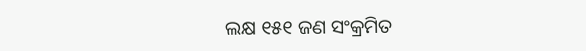ଲକ୍ଷ ୧୫୧ ଜଣ ସଂକ୍ରମିତ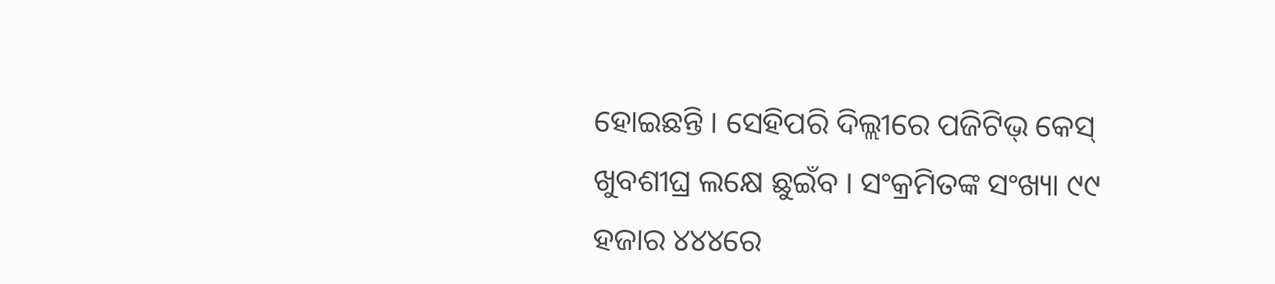ହୋଇଛନ୍ତି । ସେହିପରି ଦିଲ୍ଲୀରେ ପଜିଟିଭ୍ କେସ୍ ଖୁବଶୀଘ୍ର ଲକ୍ଷେ ଛୁଇଁବ । ସଂକ୍ରମିତଙ୍କ ସଂଖ୍ୟା ୯୯ ହଜାର ୪୪୪ରେ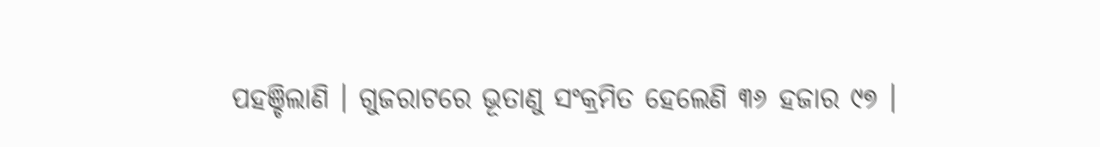ପହଞ୍ଚିଲାଣି । ଗୁଜରାଟରେ ଭୂତାଣୁ ସଂକ୍ରମିତ ହେଲେଣି ୩୬ ହଜାର ୯୭ ।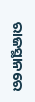ରାଜସ୍ଥାନରେ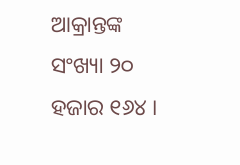ଆକ୍ରାନ୍ତଙ୍କ ସଂଖ୍ୟା ୨୦ ହଜାର ୧୬୪ ।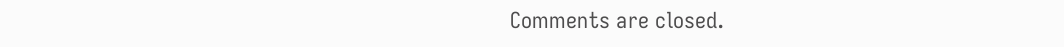Comments are closed.